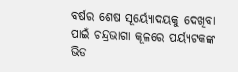ବର୍ଷର ଶେଷ ସୂର୍ୟ୍ୟୋଦୟକୁ ଦେଖିବା ପାଇଁ ଚନ୍ଦ୍ରଭାଗା କୂଳରେ ପର୍ୟ୍ୟଟକଙ୍କ ଭିଡ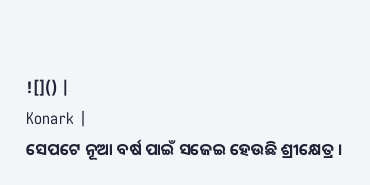![]() |
Konark |
ସେପଟେ ନୂଆ ବର୍ଷ ପାଇଁ ସଜେଇ ହେଉଛି ଶ୍ରୀକ୍ଷେତ୍ର ।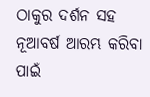ଠାକୁର ଦର୍ଶନ ସହ ନୂଆବର୍ଷ ଆରମ୍ଭ କରିବା ପାଇଁ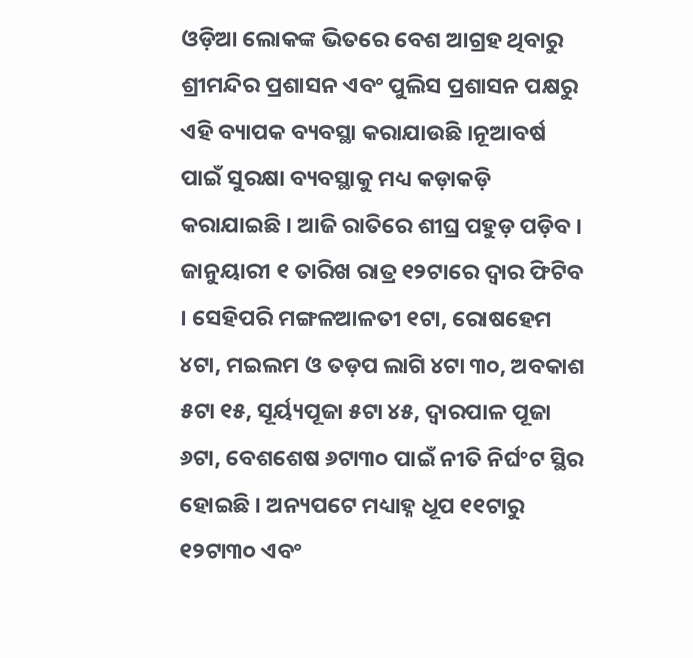ଓଡ଼ିଆ ଲୋକଙ୍କ ଭିତରେ ବେଶ ଆଗ୍ରହ ଥିବାରୁ ଶ୍ରୀମନ୍ଦିର ପ୍ରଶାସନ ଏବଂ ପୁଲିସ ପ୍ରଶାସନ ପକ୍ଷରୁ ଏହି ବ୍ୟାପକ ବ୍ୟବସ୍ଥା କରାଯାଉଛି ।ନୂଆବର୍ଷ ପାଇଁ ସୁରକ୍ଷା ବ୍ୟବସ୍ଥାକୁ ମଧ୍ୟ କଡ଼ାକଡ଼ି କରାଯାଇଛି । ଆଜି ରାତିରେ ଶୀଘ୍ର ପହୁଡ଼ ପଡ଼ିବ । ଜାନୁୟାରୀ ୧ ତାରିଖ ରାତ୍ର ୧୨ଟାରେ ଦ୍ୱାର ଫିଟିବ । ସେହିପରି ମଙ୍ଗଳଆଳତୀ ୧ଟା, ରୋଷହେମ ୪ଟା, ମଇଲମ ଓ ତଡ଼ପ ଲାଗି ୪ଟା ୩୦, ଅବକାଶ ୫ଟା ୧୫, ସୂର୍ୟ୍ୟପୂଜା ୫ଟା ୪୫, ଦ୍ୱାରପାଳ ପୂଜା ୬ଟା, ବେଶଶେଷ ୬ଟା୩୦ ପାଇଁ ନୀତି ନିର୍ଘଂଟ ସ୍ଥିର ହୋଇଛି । ଅନ୍ୟପଟେ ମଧ୍ୟାହ୍ନ ଧୂପ ୧୧ଟାରୁ ୧୨ଟା୩୦ ଏବଂ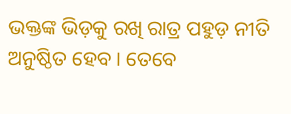ଭକ୍ତଙ୍କ ଭିଡ଼କୁ ରଖି ରାତ୍ର ପହୁଡ଼ ନୀତି ଅନୁଷ୍ଠିତ ହେବ । ତେବେ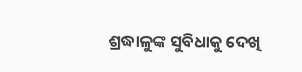ଶ୍ରଦ୍ଧାଳୁଙ୍କ ସୁବିଧାକୁ ଦେଖି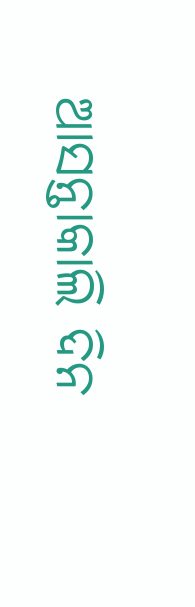ଆସନ୍ତାକାଲି ଦିନ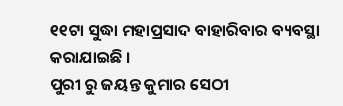୧୧ଟା ସୁଦ୍ଧା ମହାପ୍ରସାଦ ବାହାରିବାର ବ୍ୟବସ୍ଥା କରାଯାଇଛି ।
ପୁରୀ ରୁ ଜୟନ୍ତ କୁମାର ସେଠୀ